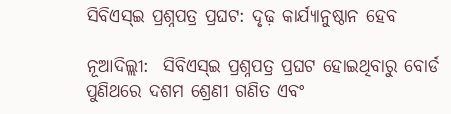ସିବିଏସ୍‌ଇ ପ୍ରଶ୍ନପତ୍ର ପ୍ରଘଟ: ଦୃଢ଼ କାର୍ଯ୍ୟାନୁଷ୍ଠାନ ହେବ

ନୂଆଦିଲ୍ଲୀ:  ସିବିଏସ୍‌ଇ ପ୍ରଶ୍ନପତ୍ର ପ୍ରଘଟ ହୋଇଥିବାରୁ ବୋର୍ଡ ପୁଣିଥରେ ଦଶମ ଶ୍ରେଣୀ ଗଣିତ ଏବଂ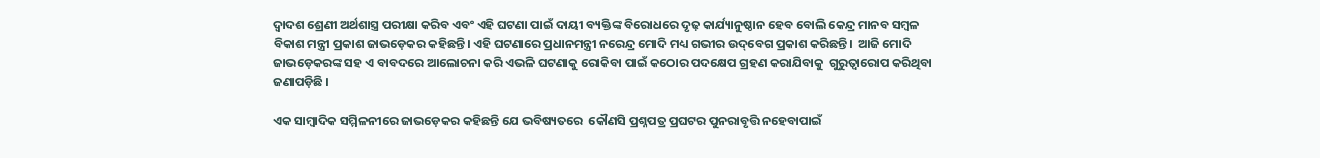ଦ୍ୱାଦଶ ଶ୍ରେଣୀ ଅର୍ଥଶାସ୍ତ୍ର ପରୀକ୍ଷା କରିବ ଏବଂ ଏହି ଘଟଣା ପାଇଁ ଦାୟୀ ବ୍ୟକ୍ତିଙ୍କ ବିରୋଧରେ ଦୃଢ଼ କାର୍ଯ୍ୟାନୁଷ୍ଠାନ ହେବ ବୋଲି କେନ୍ଦ୍ର ମାନବ ସମ୍ବଳ ବିକାଶ ମନ୍ତ୍ରୀ ପ୍ରକାଶ ଜାଭଡ଼େକର କହିଛନ୍ତି। ଏହି ଘଟଣାରେ ପ୍ରଧାନମନ୍ତ୍ରୀ ନରେନ୍ଦ୍ର ମୋଦି ମଧ୍ୟ ଗଭୀର ଉଦ୍‌ବେଗ ପ୍ରକାଶ କରିଛନ୍ତି।  ଆଜି ମୋଦି ଜାଭଡ଼େକରଙ୍କ ସହ ଏ ବାବଦରେ ଆଲୋଚନା କରି ଏଭଳି ଘଟଣାକୁ ରୋକିବା ପାଇଁ କଠୋର ପଦକ୍ଷେପ ଗ୍ରହଣ କରାଯିବାକୁ  ଗୁରୁତ୍ୱାରୋପ କରିଥିବା ଜଣାପଡ଼ିଛି ।

ଏକ ସାମ୍ବାଦିକ ସମ୍ମିଳନୀରେ ଜାଭଡ଼େକର କହିଛନ୍ତି ଯେ ଭବିଷ୍ୟତରେ  କୌଣସି ପ୍ରଶ୍ନପତ୍ର ପ୍ରଘଟର ପୁନରାବୃତ୍ତି ନହେବାପାଇଁ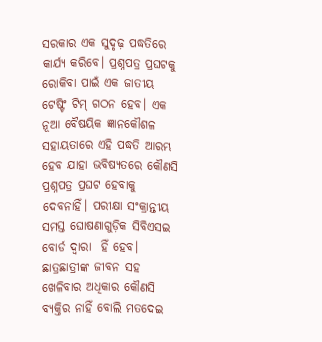ସରକାର ଏକ ସୁଦୃଢ଼ ପଦ୍ଧତିରେ କାର୍ଯ୍ୟ କରିବେ। ପ୍ରଶ୍ନପତ୍ର ପ୍ରଘଟକୁ ରୋକିବା ପାଇଁ ଏକ ଜାତୀୟ ଟେଷ୍ଟିଂ ଟିମ୍‌ ଗଠନ ହେବ। ଏକ ନୂଆ ବୈଷୟିକ ଜ୍ଞାନକୌଶଳ ସହାୟତାରେ ଏହି ପଦ୍ଧତି ଆରମ୍ଭ ହେବ ଯାହା ଭବିଷ୍ୟତରେ କୌଣସି ପ୍ରଶ୍ନପତ୍ର ପ୍ରଘଟ ହେବାକୁ ଦେବନାହିଁ। ପରୀକ୍ଷା ସଂକ୍ରାନ୍ତୀୟ ସମସ୍ତ ଘୋଷଣାଗୁଡ଼ିକ ସିବିଏସଇ ବୋର୍ଡ ଦ୍ୱାରା  ହିଁ ହେବ।    ଛାତ୍ରଛାତ୍ରୀଙ୍କ ଜୀବନ ସହ  ଖେଳିବାର ଅଧିକାର କୌଣସି ବ୍ୟକ୍ତିର ନାହିଁ ବୋଲି ମତଦେଇ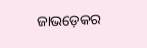ଜାଭଡ଼େକର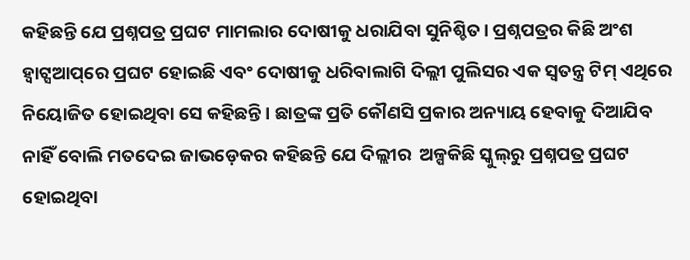କହିଛନ୍ତି ଯେ ପ୍ରଶ୍ନପତ୍ର ପ୍ରଘଟ ମାମଲାର ଦୋଷୀକୁ ଧରାଯିବା ସୁନିଶ୍ଚିତ। ପ୍ରଶ୍ନପତ୍ରର କିଛି ଅଂଶ ହ୍ଵାଟ୍ସଆପ୍‌ରେ ପ୍ରଘଟ ହୋଇଛି ଏବଂ ଦୋଷୀକୁ ଧରିବାଲାଗି ଦିଲ୍ଲୀ ପୁଲିସର ଏକ ସ୍ୱତନ୍ତ୍ର ଟିମ୍‌ ଏଥିରେ ନିୟୋଜିତ ହୋଇଥିବା ସେ କହିଛନ୍ତି। ଛାତ୍ରଙ୍କ ପ୍ରତି କୌଣସି ପ୍ରକାର ଅନ୍ୟାୟ ହେବାକୁ ଦିଆଯିବ ନାହିଁ ବୋଲି ମତଦେଇ ଜାଭଡ଼େକର କହିଛନ୍ତି ଯେ ଦିଲ୍ଲୀର  ଅଳ୍ପକିଛି ସ୍କୁଲ୍‌ରୁ ପ୍ରଶ୍ନପତ୍ର ପ୍ରଘଟ ହୋଇଥିବା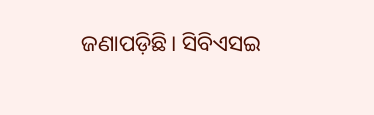ଜଣାପଡ଼ିଛି। ସିବିଏସଇ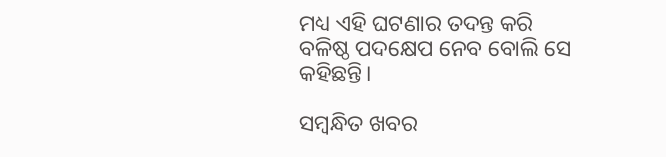ମଧ୍ୟ ଏହି ଘଟଣାର ତଦନ୍ତ କରି ବଳିଷ୍ଠ ପଦକ୍ଷେପ ନେବ ବୋଲି ସେ କହିଛନ୍ତି।

ସମ୍ବନ୍ଧିତ ଖବର